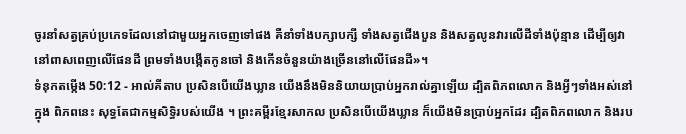ចូរនាំសត្វគ្រប់ប្រភេទដែលនៅជាមួយអ្នកចេញទៅផង គឺនាំទាំងបក្សាបក្សី ទាំងសត្វជើងបួន និងសត្វលូនវារលើដីទាំងប៉ុន្មាន ដើម្បីឲ្យវានៅពាសពេញលើផែនដី ព្រមទាំងបង្កើតកូនចៅ និងកើនចំនួនយ៉ាងច្រើននៅលើផែនដី»។
ទំនុកតម្កើង 50:12 - អាល់គីតាប ប្រសិនបើយើងឃ្លាន យើងនឹងមិននិយាយប្រាប់អ្នករាល់គ្នាឡើយ ដ្បិតពិភពលោក និងអ្វីៗទាំងអស់នៅក្នុង ពិភពនេះ សុទ្ធតែជាកម្មសិទ្ធិរបស់យើង ។ ព្រះគម្ពីរខ្មែរសាកល ប្រសិនបើយើងឃ្លាន ក៏យើងមិនប្រាប់អ្នកដែរ ដ្បិតពិភពលោក និងរប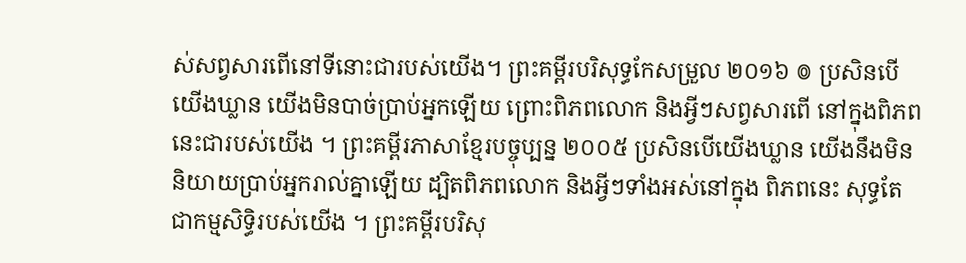ស់សព្វសារពើនៅទីនោះជារបស់យើង។ ព្រះគម្ពីរបរិសុទ្ធកែសម្រួល ២០១៦ ៙ ប្រសិនបើយើងឃ្លាន យើងមិនបាច់ប្រាប់អ្នកឡើយ ព្រោះពិភពលោក និងអ្វីៗសព្វសារពើ នៅក្នុងពិភពនេះជារបស់យើង ។ ព្រះគម្ពីរភាសាខ្មែរបច្ចុប្បន្ន ២០០៥ ប្រសិនបើយើងឃ្លាន យើងនឹងមិននិយាយប្រាប់អ្នករាល់គ្នាឡើយ ដ្បិតពិភពលោក និងអ្វីៗទាំងអស់នៅក្នុង ពិភពនេះ សុទ្ធតែជាកម្មសិទ្ធិរបស់យើង ។ ព្រះគម្ពីរបរិសុ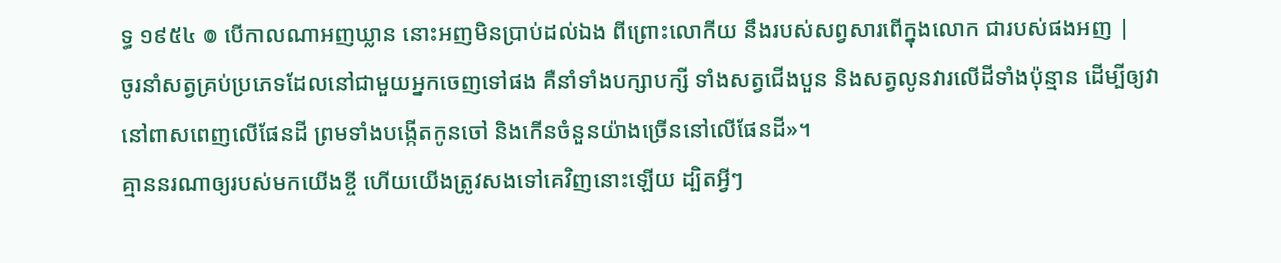ទ្ធ ១៩៥៤ ៙ បើកាលណាអញឃ្លាន នោះអញមិនប្រាប់ដល់ឯង ពីព្រោះលោកីយ នឹងរបស់សព្វសារពើក្នុងលោក ជារបស់ផងអញ |
ចូរនាំសត្វគ្រប់ប្រភេទដែលនៅជាមួយអ្នកចេញទៅផង គឺនាំទាំងបក្សាបក្សី ទាំងសត្វជើងបួន និងសត្វលូនវារលើដីទាំងប៉ុន្មាន ដើម្បីឲ្យវានៅពាសពេញលើផែនដី ព្រមទាំងបង្កើតកូនចៅ និងកើនចំនួនយ៉ាងច្រើននៅលើផែនដី»។
គ្មាននរណាឲ្យរបស់មកយើងខ្ចី ហើយយើងត្រូវសងទៅគេវិញនោះឡើយ ដ្បិតអ្វីៗ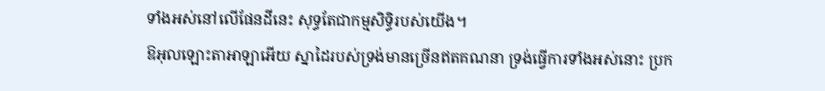ទាំងអស់នៅលើផែនដីនេះ សុទ្ធតែជាកម្មសិទ្ធិរបស់យើង។
ឱអុលឡោះតាអាឡាអើយ ស្នាដៃរបស់ទ្រង់មានច្រើនឥតគណនា ទ្រង់ធ្វើការទាំងអស់នោះ ប្រក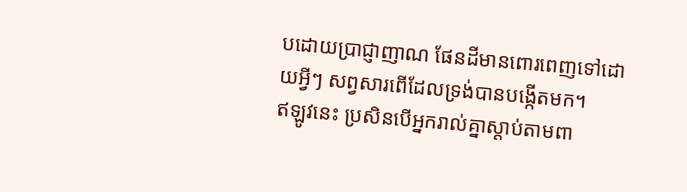បដោយប្រាជ្ញាញាណ ផែនដីមានពោរពេញទៅដោយអ្វីៗ សព្វសារពើដែលទ្រង់បានបង្កើតមក។
ឥឡូវនេះ ប្រសិនបើអ្នករាល់គ្នាស្តាប់តាមពា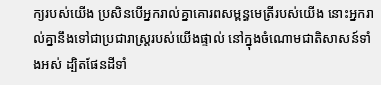ក្យរបស់យើង ប្រសិនបើអ្នករាល់គ្នាគោរពសម្ពន្ធមេត្រីរបស់យើង នោះអ្នករាល់គ្នានឹងទៅជាប្រជារាស្ត្ររបស់យើងផ្ទាល់ នៅក្នុងចំណោមជាតិសាសន៍ទាំងអស់ ដ្បិតផែនដីទាំ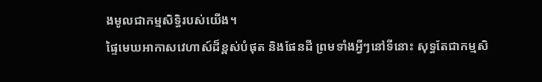ងមូលជាកម្មសិទ្ធិរបស់យើង។
ផ្ទៃមេឃអាកាសវេហាស៍ដ៏ខ្ពស់បំផុត និងផែនដី ព្រមទាំងអ្វីៗនៅទីនោះ សុទ្ធតែជាកម្មសិ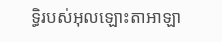ទ្ធិរបស់អុលឡោះតាអាឡា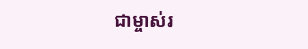ជាម្ចាស់រ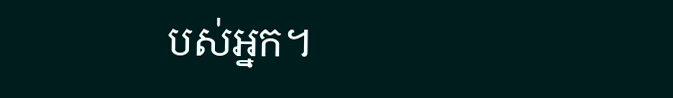បស់អ្នក។